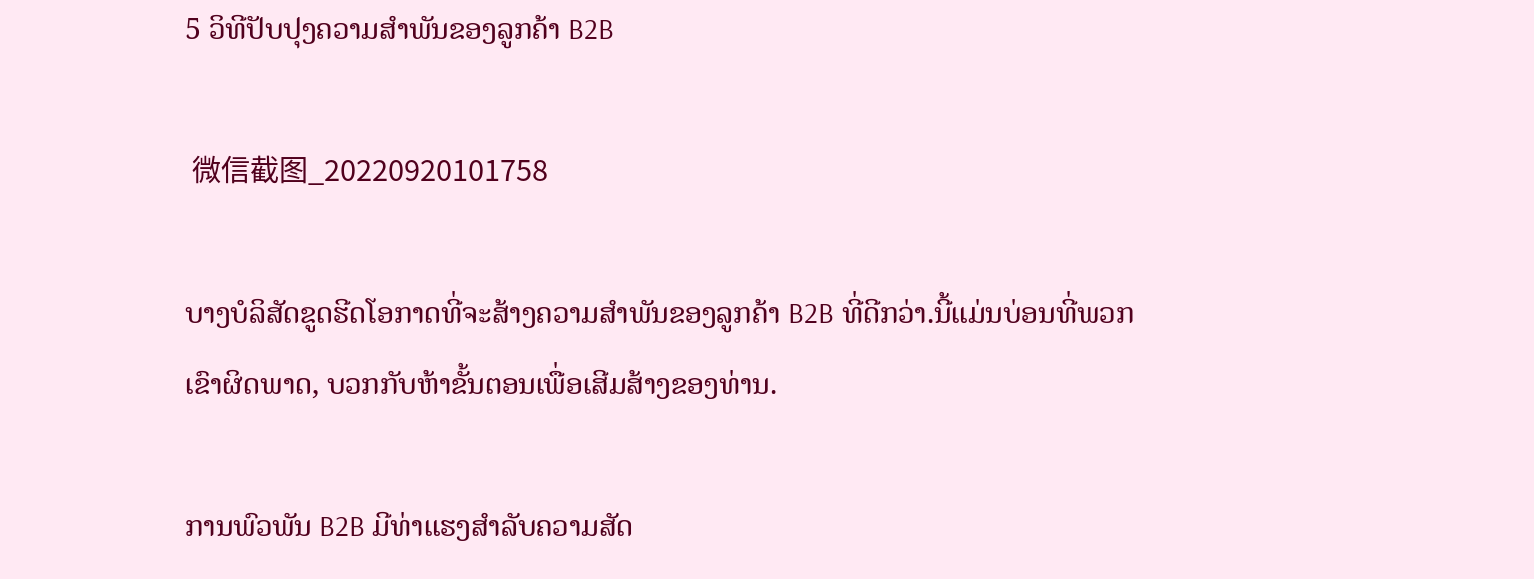5 ວິທີປັບປຸງຄວາມສໍາພັນຂອງລູກຄ້າ B2B

 微信截图_20220920101758

ບາງບໍລິສັດຂູດຮີດໂອກາດທີ່ຈະສ້າງຄວາມສໍາພັນຂອງລູກຄ້າ B2B ທີ່ດີກວ່າ.ນີ້ແມ່ນບ່ອນທີ່ພວກເຂົາຜິດພາດ, ບວກກັບຫ້າຂັ້ນຕອນເພື່ອເສີມສ້າງຂອງທ່ານ.

ການພົວພັນ B2B ມີທ່າແຮງສໍາລັບຄວາມສັດ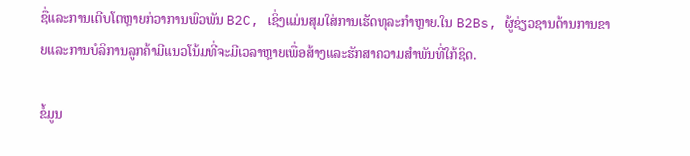ຊື່ແລະການເຕີບໂຕຫຼາຍກ່ວາການພົວພັນ B2C, ເຊິ່ງແມ່ນສຸມໃສ່ການເຮັດທຸລະກໍາຫຼາຍ.ໃນ B2Bs, ຜູ້ຊ່ຽວຊານດ້ານການຂາຍແລະການບໍລິການລູກຄ້າມີແນວໂນ້ມທີ່ຈະມີເວລາຫຼາຍເພື່ອສ້າງແລະຮັກສາຄວາມສໍາພັນທີ່ໃກ້ຊິດ.

ຂໍ້ມູນ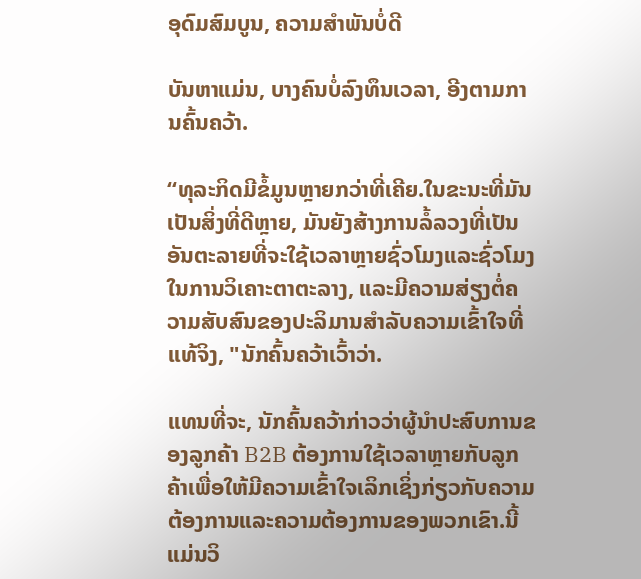ອຸດົມສົມບູນ, ຄວາມສໍາພັນບໍ່ດີ

ບັນຫາແມ່ນ, ບາງຄົນບໍ່ລົງທຶນເວລາ, ອີງຕາມການຄົ້ນຄວ້າ.

“ທຸລະກິດມີຂໍ້ມູນຫຼາຍກວ່າທີ່ເຄີຍ.ໃນຂະນະທີ່ມັນເປັນສິ່ງທີ່ດີຫຼາຍ, ມັນຍັງສ້າງການລໍ້ລວງທີ່ເປັນອັນຕະລາຍທີ່ຈະໃຊ້ເວລາຫຼາຍຊົ່ວໂມງແລະຊົ່ວໂມງໃນການວິເຄາະຕາຕະລາງ, ແລະມີຄວາມສ່ຽງຕໍ່ຄວາມສັບສົນຂອງປະລິມານສໍາລັບຄວາມເຂົ້າໃຈທີ່ແທ້ຈິງ, "ນັກຄົ້ນຄວ້າເວົ້າວ່າ.

ແທນທີ່ຈະ, ນັກຄົ້ນຄວ້າກ່າວວ່າຜູ້ນໍາປະສົບການຂອງລູກຄ້າ B2B ຕ້ອງການໃຊ້ເວລາຫຼາຍກັບລູກຄ້າເພື່ອໃຫ້ມີຄວາມເຂົ້າໃຈເລິກເຊິ່ງກ່ຽວກັບຄວາມຕ້ອງການແລະຄວາມຕ້ອງການຂອງພວກເຂົາ.ນີ້ແມ່ນວິ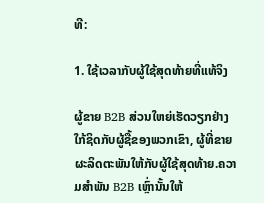ທີ:

1. ໃຊ້ເວລາກັບຜູ້ໃຊ້ສຸດທ້າຍທີ່ແທ້ຈິງ

ຜູ້ຂາຍ B2B ສ່ວນໃຫຍ່ເຮັດວຽກຢ່າງໃກ້ຊິດກັບຜູ້ຊື້ຂອງພວກເຂົາ, ຜູ້ທີ່ຂາຍຜະລິດຕະພັນໃຫ້ກັບຜູ້ໃຊ້ສຸດທ້າຍ.ຄວາມສໍາພັນ B2B ເຫຼົ່ານັ້ນໃຫ້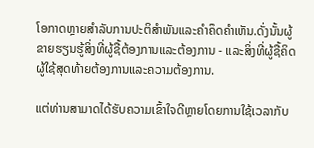ໂອກາດຫຼາຍສໍາລັບການປະຕິສໍາພັນແລະຄໍາຄຶດຄໍາເຫັນ.ດັ່ງນັ້ນຜູ້ຂາຍຮຽນຮູ້ສິ່ງທີ່ຜູ້ຊື້ຕ້ອງການແລະຕ້ອງການ - ແລະສິ່ງທີ່ຜູ້ຊື້ຄິດຜູ້ໃຊ້ສຸດທ້າຍຕ້ອງການແລະຄວາມຕ້ອງການ.

ແຕ່ທ່ານສາມາດໄດ້ຮັບຄວາມເຂົ້າໃຈດີຫຼາຍໂດຍການໃຊ້ເວລາກັບ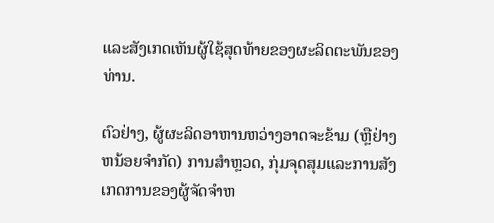ແລະສັງເກດເຫັນຜູ້ໃຊ້ສຸດທ້າຍຂອງຜະລິດຕະພັນຂອງທ່ານ.

ຕົວຢ່າງ, ຜູ້ຜະລິດອາຫານຫວ່າງອາດຈະຂ້າມ (ຫຼືຢ່າງຫນ້ອຍຈໍາກັດ) ການສໍາຫຼວດ, ກຸ່ມຈຸດສຸມແລະການສັງເກດການຂອງຜູ້ຈັດຈໍາຫ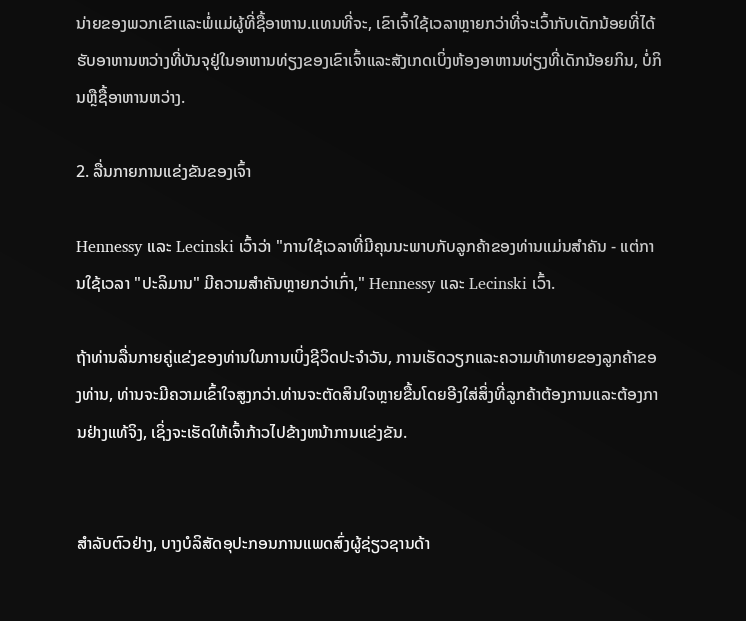ນ່າຍຂອງພວກເຂົາແລະພໍ່ແມ່ຜູ້ທີ່ຊື້ອາຫານ.ແທນທີ່ຈະ, ເຂົາເຈົ້າໃຊ້ເວລາຫຼາຍກວ່າທີ່ຈະເວົ້າກັບເດັກນ້ອຍທີ່ໄດ້ຮັບອາຫານຫວ່າງທີ່ບັນຈຸຢູ່ໃນອາຫານທ່ຽງຂອງເຂົາເຈົ້າແລະສັງເກດເບິ່ງຫ້ອງອາຫານທ່ຽງທີ່ເດັກນ້ອຍກິນ, ບໍ່ກິນຫຼືຊື້ອາຫານຫວ່າງ.

2. ລື່ນກາຍການແຂ່ງຂັນຂອງເຈົ້າ

Hennessy ແລະ Lecinski ເວົ້າວ່າ "ການໃຊ້ເວລາທີ່ມີຄຸນນະພາບກັບລູກຄ້າຂອງທ່ານແມ່ນສໍາຄັນ - ແຕ່ການໃຊ້ເວລາ "ປະລິມານ" ມີຄວາມສໍາຄັນຫຼາຍກວ່າເກົ່າ," Hennessy ແລະ Lecinski ເວົ້າ.

ຖ້າທ່ານລື່ນກາຍຄູ່ແຂ່ງຂອງທ່ານໃນການເບິ່ງຊີວິດປະຈໍາວັນ, ການເຮັດວຽກແລະຄວາມທ້າທາຍຂອງລູກຄ້າຂອງທ່ານ, ທ່ານຈະມີຄວາມເຂົ້າໃຈສູງກວ່າ.ທ່ານຈະຕັດສິນໃຈຫຼາຍຂື້ນໂດຍອີງໃສ່ສິ່ງທີ່ລູກຄ້າຕ້ອງການແລະຕ້ອງການຢ່າງແທ້ຈິງ, ເຊິ່ງຈະເຮັດໃຫ້ເຈົ້າກ້າວໄປຂ້າງຫນ້າການແຂ່ງຂັນ.


ສໍາລັບຕົວຢ່າງ, ບາງບໍລິສັດອຸປະກອນການແພດສົ່ງຜູ້ຊ່ຽວຊານດ້າ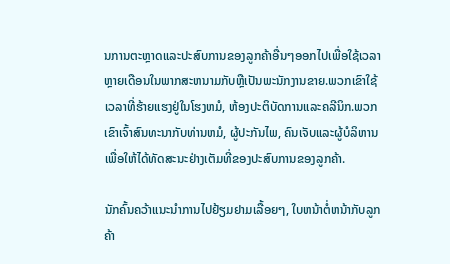ນການຕະຫຼາດແລະປະສົບການຂອງລູກຄ້າອື່ນໆອອກໄປເພື່ອໃຊ້ເວລາຫຼາຍເດືອນໃນພາກສະຫນາມກັບຫຼືເປັນພະນັກງານຂາຍ.ພວກເຂົາໃຊ້ເວລາທີ່ຮ້າຍແຮງຢູ່ໃນໂຮງຫມໍ, ຫ້ອງປະຕິບັດການແລະຄລີນິກ.ພວກເຂົາເຈົ້າສົນທະນາກັບທ່ານຫມໍ, ຜູ້ປະກັນໄພ, ຄົນເຈັບແລະຜູ້ບໍລິຫານເພື່ອໃຫ້ໄດ້ທັດສະນະຢ່າງເຕັມທີ່ຂອງປະສົບການຂອງລູກຄ້າ.

ນັກຄົ້ນຄວ້າແນະນໍາການໄປຢ້ຽມຢາມເລື້ອຍໆ, ໃບຫນ້າຕໍ່ຫນ້າກັບລູກຄ້າ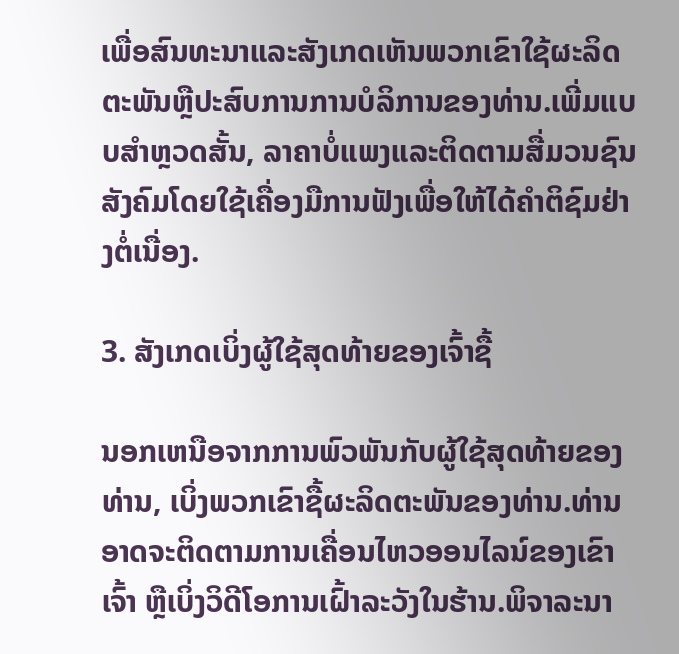ເພື່ອສົນທະນາແລະສັງເກດເຫັນພວກເຂົາໃຊ້ຜະລິດຕະພັນຫຼືປະສົບການການບໍລິການຂອງທ່ານ.ເພີ່ມແບບສໍາຫຼວດສັ້ນ, ລາຄາບໍ່ແພງແລະຕິດຕາມສື່ມວນຊົນສັງຄົມໂດຍໃຊ້ເຄື່ອງມືການຟັງເພື່ອໃຫ້ໄດ້ຄໍາຕິຊົມຢ່າງຕໍ່ເນື່ອງ.

3. ສັງເກດເບິ່ງຜູ້ໃຊ້ສຸດທ້າຍຂອງເຈົ້າຊື້

ນອກເຫນືອຈາກການພົວພັນກັບຜູ້ໃຊ້ສຸດທ້າຍຂອງທ່ານ, ເບິ່ງພວກເຂົາຊື້ຜະລິດຕະພັນຂອງທ່ານ.ທ່ານອາດຈະຕິດຕາມການເຄື່ອນໄຫວອອນໄລນ໌ຂອງເຂົາເຈົ້າ ຫຼືເບິ່ງວິດີໂອການເຝົ້າລະວັງໃນຮ້ານ.ພິຈາລະນາ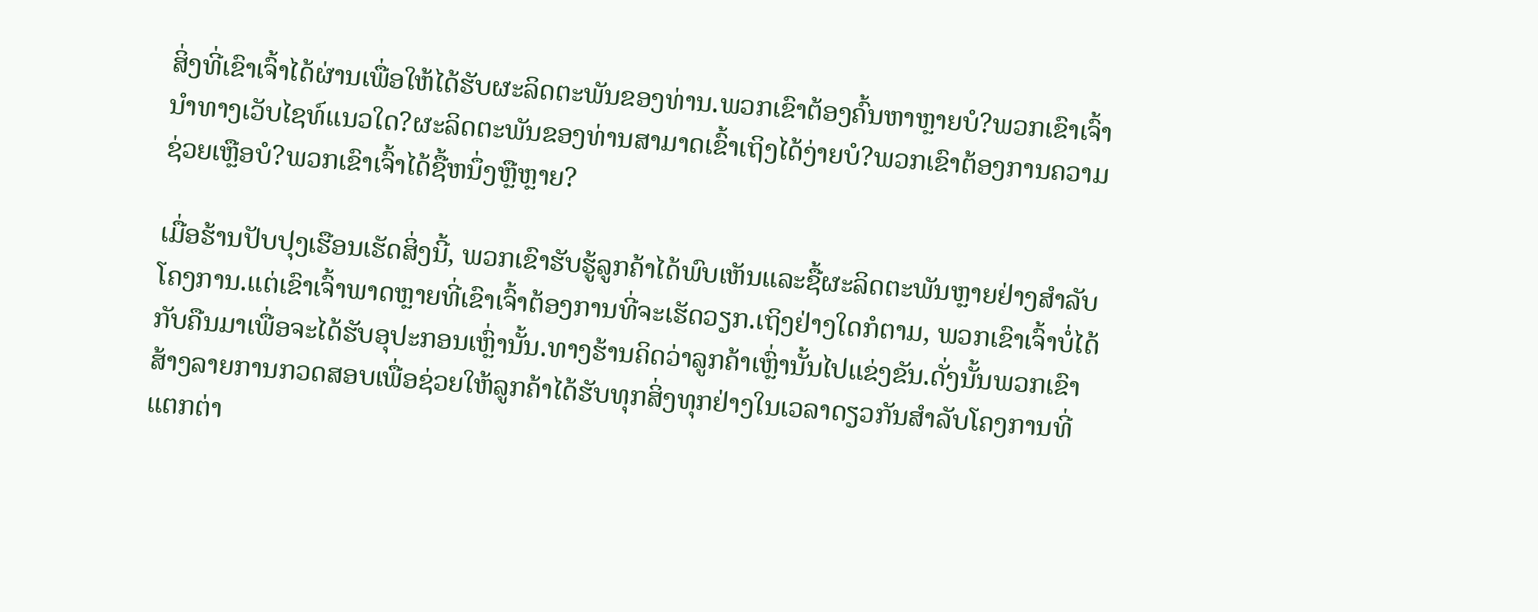ສິ່ງທີ່ເຂົາເຈົ້າໄດ້ຜ່ານເພື່ອໃຫ້ໄດ້ຮັບຜະລິດຕະພັນຂອງທ່ານ.ພວກເຂົາຕ້ອງຄົ້ນຫາຫຼາຍບໍ?ພວກເຂົາເຈົ້ານໍາທາງເວັບໄຊທ໌ແນວໃດ?ຜະລິດຕະພັນຂອງທ່ານສາມາດເຂົ້າເຖິງໄດ້ງ່າຍບໍ?ພວກເຂົາຕ້ອງການຄວາມຊ່ວຍເຫຼືອບໍ?ພວກເຂົາເຈົ້າໄດ້ຊື້ຫນຶ່ງຫຼືຫຼາຍ?

ເມື່ອຮ້ານປັບປຸງເຮືອນເຮັດສິ່ງນີ້, ພວກເຂົາຮັບຮູ້ລູກຄ້າໄດ້ພົບເຫັນແລະຊື້ຜະລິດຕະພັນຫຼາຍຢ່າງສໍາລັບໂຄງການ.ແຕ່ເຂົາເຈົ້າພາດຫຼາຍທີ່ເຂົາເຈົ້າຕ້ອງການທີ່ຈະເຮັດວຽກ.ເຖິງຢ່າງໃດກໍຕາມ, ພວກເຂົາເຈົ້າບໍ່ໄດ້ກັບຄືນມາເພື່ອຈະໄດ້ຮັບອຸປະກອນເຫຼົ່ານັ້ນ.ທາງຮ້ານຄິດວ່າລູກຄ້າເຫຼົ່ານັ້ນໄປແຂ່ງຂັນ.ດັ່ງນັ້ນພວກເຂົາສ້າງລາຍການກວດສອບເພື່ອຊ່ວຍໃຫ້ລູກຄ້າໄດ້ຮັບທຸກສິ່ງທຸກຢ່າງໃນເວລາດຽວກັນສໍາລັບໂຄງການທີ່ແຕກຕ່າ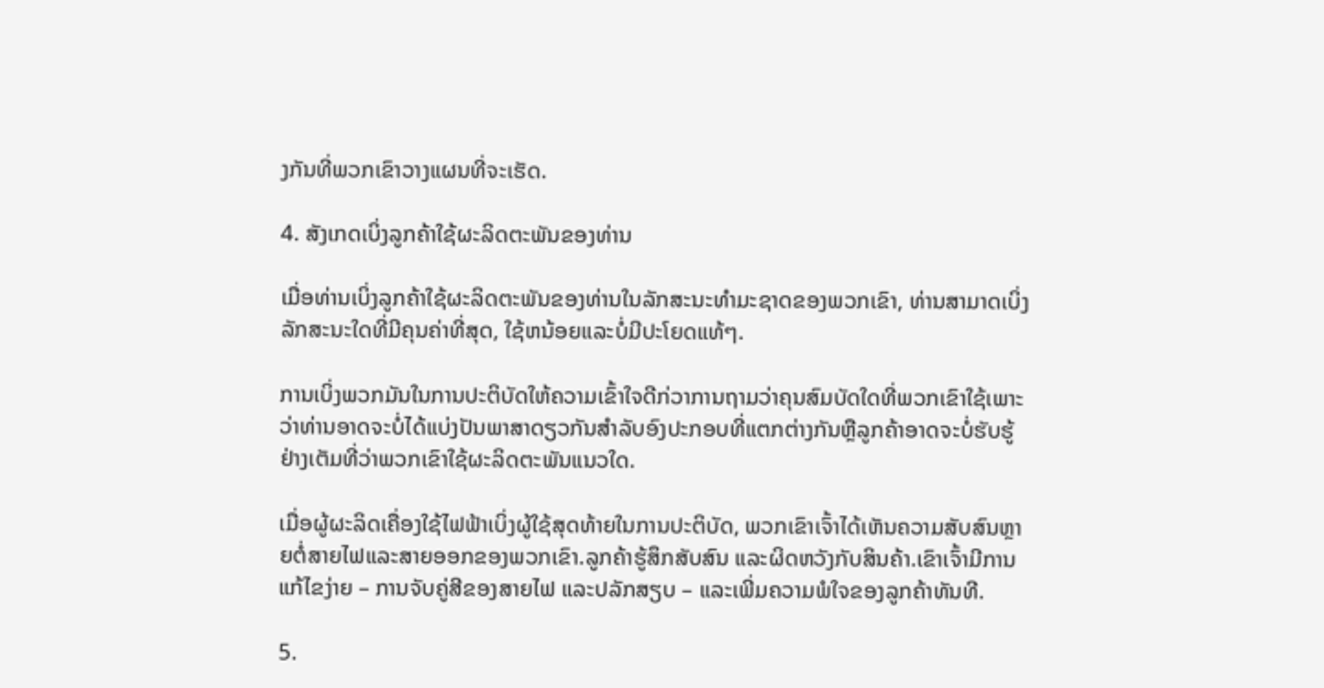ງກັນທີ່ພວກເຂົາວາງແຜນທີ່ຈະເຮັດ.

4. ສັງເກດເບິ່ງລູກຄ້າໃຊ້ຜະລິດຕະພັນຂອງທ່ານ

ເມື່ອທ່ານເບິ່ງລູກຄ້າໃຊ້ຜະລິດຕະພັນຂອງທ່ານໃນລັກສະນະທໍາມະຊາດຂອງພວກເຂົາ, ທ່ານສາມາດເບິ່ງລັກສະນະໃດທີ່ມີຄຸນຄ່າທີ່ສຸດ, ໃຊ້ຫນ້ອຍແລະບໍ່ມີປະໂຍດແທ້ໆ.

ການເບິ່ງພວກມັນໃນການປະຕິບັດໃຫ້ຄວາມເຂົ້າໃຈດີກ່ວາການຖາມວ່າຄຸນສົມບັດໃດທີ່ພວກເຂົາໃຊ້ເພາະວ່າທ່ານອາດຈະບໍ່ໄດ້ແບ່ງປັນພາສາດຽວກັນສໍາລັບອົງປະກອບທີ່ແຕກຕ່າງກັນຫຼືລູກຄ້າອາດຈະບໍ່ຮັບຮູ້ຢ່າງເຕັມທີ່ວ່າພວກເຂົາໃຊ້ຜະລິດຕະພັນແນວໃດ.

ເມື່ອຜູ້ຜະລິດເຄື່ອງໃຊ້ໄຟຟ້າເບິ່ງຜູ້ໃຊ້ສຸດທ້າຍໃນການປະຕິບັດ, ພວກເຂົາເຈົ້າໄດ້ເຫັນຄວາມສັບສົນຫຼາຍຕໍ່ສາຍໄຟແລະສາຍອອກຂອງພວກເຂົາ.ລູກຄ້າຮູ້ສຶກສັບສົນ ແລະຜິດຫວັງກັບສິນຄ້າ.ເຂົາເຈົ້າມີການແກ້ໄຂງ່າຍ – ການຈັບຄູ່ສີຂອງສາຍໄຟ ແລະປລັກສຽບ – ແລະເພີ່ມຄວາມພໍໃຈຂອງລູກຄ້າທັນທີ.

5.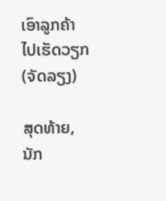ເອົາລູກຄ້າໄປເຮັດວຽກ (ຈັດລຽງ)

ສຸດທ້າຍ, ນັກ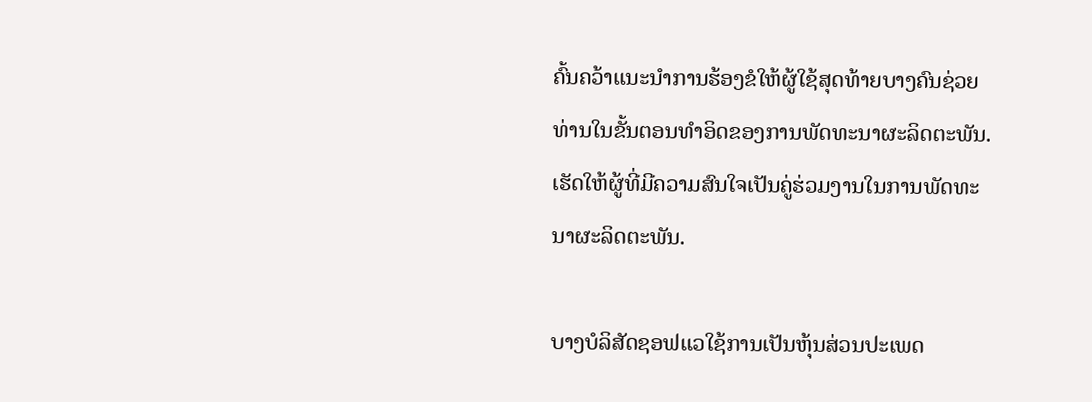ຄົ້ນຄວ້າແນະນໍາການຮ້ອງຂໍໃຫ້ຜູ້ໃຊ້ສຸດທ້າຍບາງຄົນຊ່ວຍທ່ານໃນຂັ້ນຕອນທໍາອິດຂອງການພັດທະນາຜະລິດຕະພັນ.ເຮັດໃຫ້ຜູ້ທີ່ມີຄວາມສົນໃຈເປັນຄູ່ຮ່ວມງານໃນການພັດທະນາຜະລິດຕະພັນ.

ບາງບໍລິສັດຊອຟແວໃຊ້ການເປັນຫຸ້ນສ່ວນປະເພດ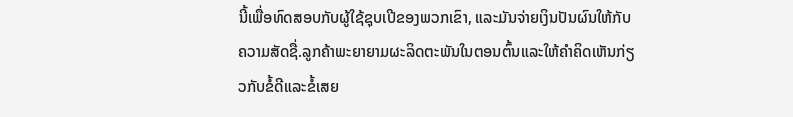ນີ້ເພື່ອທົດສອບກັບຜູ້ໃຊ້ຊຸບເປີຂອງພວກເຂົາ, ແລະມັນຈ່າຍເງິນປັນຜົນໃຫ້ກັບຄວາມສັດຊື່.ລູກຄ້າພະຍາຍາມຜະລິດຕະພັນໃນຕອນຕົ້ນແລະໃຫ້ຄໍາຄິດເຫັນກ່ຽວກັບຂໍ້ດີແລະຂໍ້ເສຍ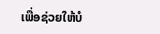ເພື່ອຊ່ວຍໃຫ້ບໍ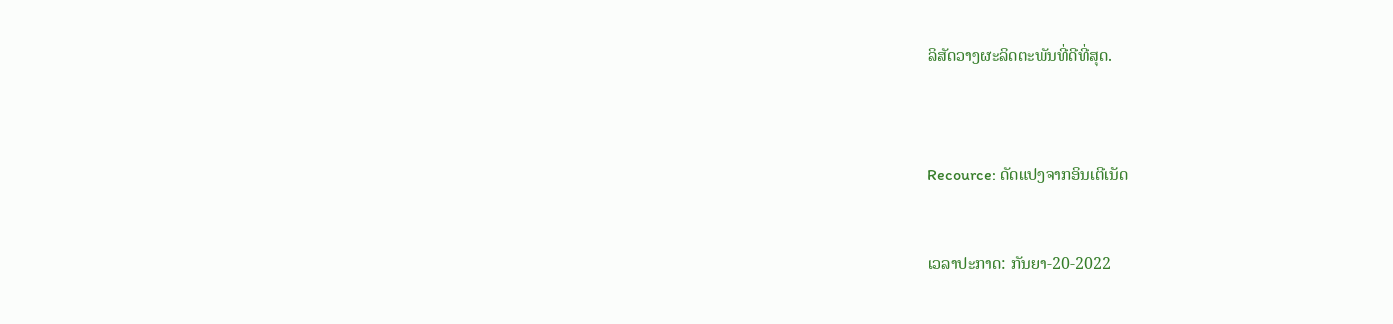ລິສັດວາງຜະລິດຕະພັນທີ່ດີທີ່ສຸດ.



Recource: ດັດແປງຈາກອິນເຕີເນັດ


ເວລາປະກາດ: ກັນຍາ-20-2022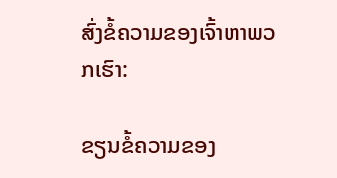ສົ່ງຂໍ້ຄວາມຂອງເຈົ້າຫາພວກເຮົາ:

ຂຽນຂໍ້ຄວາມຂອງ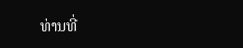ທ່ານທີ່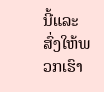ນີ້ແລະສົ່ງໃຫ້ພວກເຮົາ